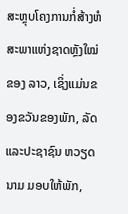ສະຫຼຸບໂຄງການກໍ່ສ້າງຫໍສະພາແຫ່ງຊາດຫຼັງໃໝ່ຂອງ ລາວ, ເຊິ່ງແມ່ນຂອງຂວັນຂອງພັກ, ລັດ ແລະປະຊາຊົນ ຫວຽດນາມ ມອບໃຫ້ພັກ,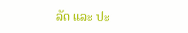ລັດ ແລະ ປະ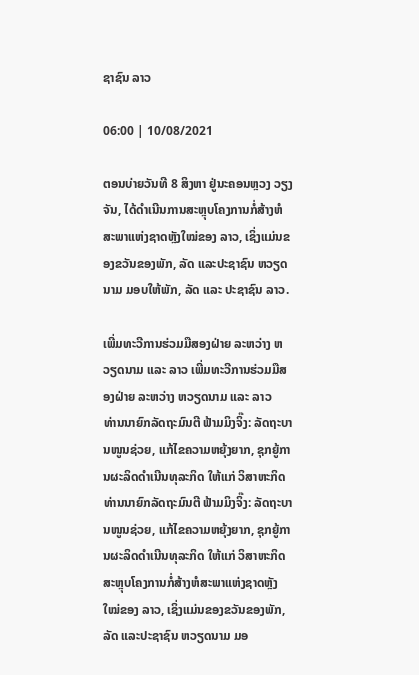ຊາຊົນ ລາວ

06:00 | 10/08/2021

ຕອນບ່າຍວັນທີ 8 ສິງຫາ ຢູ່ນະຄອນຫຼວງ ວຽງຈັນ, ໄດ້ດຳເນີນການສະຫຼຸບໂຄງການກໍ່ສ້າງຫໍສະພາແຫ່ງຊາດຫຼັງໃໝ່ຂອງ ລາວ, ເຊິ່ງແມ່ນຂອງຂວັນຂອງພັກ, ລັດ ແລະປະຊາຊົນ ຫວຽດນາມ ມອບໃຫ້ພັກ, ລັດ ແລະ ປະຊາຊົນ ລາວ.

ເພີ່ມທະວີການຮ່ວມມືສອງຝ່າຍ ລະຫວ່າງ ຫວຽດນາມ ແລະ ລາວ ເພີ່ມທະວີການຮ່ວມມືສອງຝ່າຍ ລະຫວ່າງ ຫວຽດນາມ ແລະ ລາວ
ທ່ານນາຍົກລັດຖະມົນຕີ ຟ້າມມິງຈິ໊ງ: ລັດຖະບານໜູນຊ່ວຍ, ແກ້ໄຂຄວາມຫຍຸ້ງຍາກ, ຊຸກຍູ້ການຜະລິດດຳເນີນທຸລະກິດ ໃຫ້ແກ່ ວິສາຫະກິດ ທ່ານນາຍົກລັດຖະມົນຕີ ຟ້າມມິງຈິ໊ງ: ລັດຖະບານໜູນຊ່ວຍ, ແກ້ໄຂຄວາມຫຍຸ້ງຍາກ, ຊຸກຍູ້ການຜະລິດດຳເນີນທຸລະກິດ ໃຫ້ແກ່ ວິສາຫະກິດ
ສະຫຼຸບໂຄງການກໍ່ສ້າງຫໍສະພາແຫ່ງຊາດຫຼັງໃໝ່ຂອງ ລາວ, ເຊິ່ງແມ່ນຂອງຂວັນຂອງພັກ, ລັດ ແລະປະຊາຊົນ ຫວຽດນາມ ມອ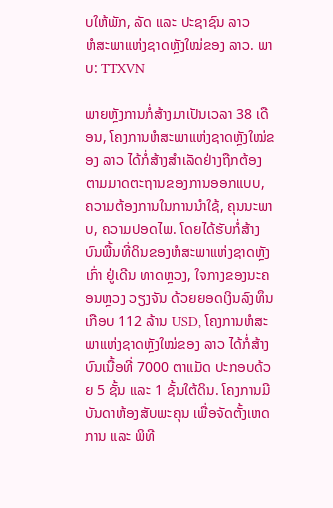ບໃຫ້ພັກ, ລັດ ແລະ ປະຊາຊົນ ລາວ
ຫໍສະພາແຫ່ງຊາດຫຼັງໃໝ່ຂອງ ລາວ. ພາບ: TTXVN

ພາຍຫຼັງການກໍ່ສ້າງມາເປັນເວລາ 38 ເດືອນ, ໂຄງການຫໍສະພາແຫ່ງຊາດຫຼັງໃໝ່ຂອງ ລາວ ໄດ້ກໍ່ສ້າງສຳເລັດຢ່າງຖືກຕ້ອງຕາມມາດຕະຖານຂອງການອອກແບບ, ຄວາມຕ້ອງການໃນການນຳໃຊ້, ຄຸນນະພາບ, ຄວາມປອດໄພ. ໂດຍໄດ້ຮັບກໍ່ສ້າງບົນພື້ນທີ່ດິນຂອງຫໍສະພາແຫ່ງຊາດຫຼັງເກົ່າ ຢູ່ເດີນ ທາດຫຼວງ, ໃຈກາງຂອງນະຄອນຫຼວງ ວຽງຈັນ ດ້ວຍຍອດເງິນລົງທຶນເກືອບ 112 ລ້ານ USD, ໂຄງການຫໍສະພາແຫ່ງຊາດຫຼັງໃໝ່ຂອງ ລາວ ໄດ້ກໍ່ສ້າງບົນເນື້ອທີ່ 7000 ຕາແມັດ ປະກອບດ້ວຍ 5 ຊັ້ນ ແລະ 1 ຊັ້ນໃຕ້ດິນ. ໂຄງການມີບັນດາຫ້ອງສັບພະຄຸນ ເພື່ອຈັດຕັ້ງເຫດການ ແລະ ພິທີ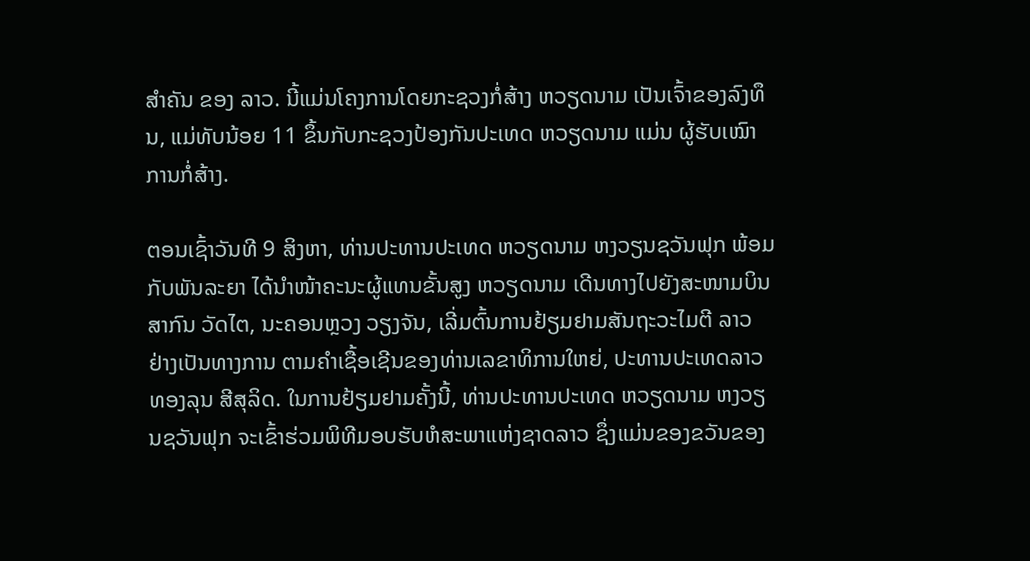ສຳຄັນ ຂອງ ລາວ. ນີ້ແມ່ນໂຄງການໂດຍກະຊວງກໍ່ສ້າງ ຫວຽດນາມ ເປັນເຈົ້າຂອງລົງທຶນ, ແມ່ທັບນ້ອຍ 11 ຂຶ້ນກັບກະຊວງປ້ອງກັນປະເທດ ຫວຽດນາມ ແມ່ນ ຜູ້ຮັບເໝົາການກໍ່ສ້າງ.

ຕອນເຊົ້າວັນທີ 9 ສິງຫາ, ທ່ານປະທານປະເທດ ຫວຽດນາມ ຫງວຽນຊວັນຟຸກ ພ້ອມກັບພັນລະຍາ ໄດ້ນຳໜ້າຄະນະຜູ້ແທນຂັ້ນສູງ ຫວຽດນາມ ເດີນທາງໄປຍັງສະໜາມບິນສາກົນ ວັດໄຕ, ນະຄອນຫຼວງ ວຽງຈັນ, ເລີ່ມຕົ້ນການຢ້ຽມຢາມສັນຖະວະໄມຕີ ລາວ ຢ່າງເປັນທາງການ ຕາມຄຳເຊື້ອເຊີນຂອງທ່ານເລຂາທິການໃຫຍ່, ປະທານປະເທດລາວ ທອງລຸນ ສີສຸລິດ. ໃນການຢ້ຽມຢາມຄັ້ງນີ້, ທ່ານປະທານປະເທດ ຫວຽດນາມ ຫງວຽນຊວັນຟຸກ ຈະເຂົ້າຮ່ວມພິທີມອບຮັບຫໍສະພາແຫ່ງຊາດລາວ ຊຶ່ງແມ່ນຂອງຂວັນຂອງ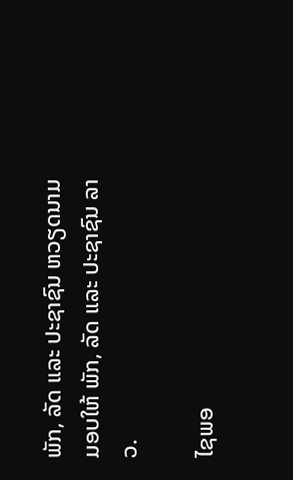ພັກ, ລັດ ແລະ ປະຊາຊົນ ຫວຽດນາມ ມອບໃຫ້ ພັກ, ລັດ ແລະ ປະຊາຊົນ ລາວ.

ໄຊພອ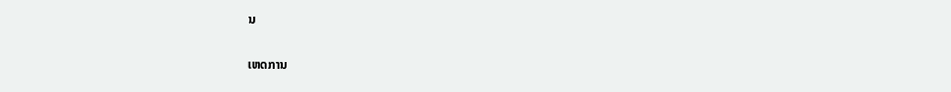ນ

ເຫດການ